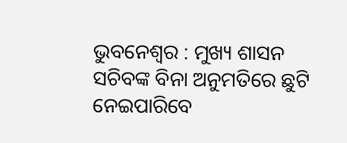ଭୁବନେଶ୍ବର : ମୁଖ୍ୟ ଶାସନ ସଚିବଙ୍କ ବିନା ଅନୁମତିରେ ଛୁଟି ନେଇପାରିବେ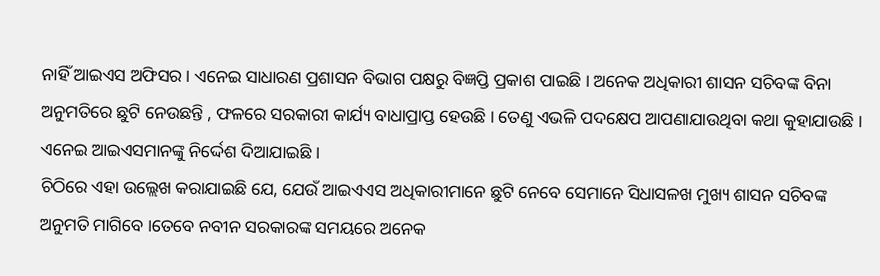ନାହିଁ ଆଇଏସ ଅଫିସର । ଏନେଇ ସାଧାରଣ ପ୍ରଶାସନ ବିଭାଗ ପକ୍ଷରୁ ବିଜ୍ଞପ୍ତି ପ୍ରକାଶ ପାଇଛି । ଅନେକ ଅଧିକାରୀ ଶାସନ ସଚିବଙ୍କ ବିନା ଅନୁମତିରେ ଛୁଟି ନେଉଛନ୍ତି , ଫଳରେ ସରକାରୀ କାର୍ଯ୍ୟ ବାଧାପ୍ରାପ୍ତ ହେଉଛି । ତେଣୁ ଏଭଳି ପଦକ୍ଷେପ ଆପଣାଯାଉଥିବା କଥା କୁହାଯାଉଛି । ଏନେଇ ଆଇଏସମାନଙ୍କୁ ନିର୍ଦ୍ଦେଶ ଦିଆଯାଇଛି ।
ଚିଠିରେ ଏହା ଉଲ୍ଲେଖ କରାଯାଇଛି ଯେ, ଯେଉଁ ଆଇଏଏସ ଅଧିକାରୀମାନେ ଛୁଟି ନେବେ ସେମାନେ ସିଧାସଳଖ ମୁଖ୍ୟ ଶାସନ ସଚିବଙ୍କ ଅନୁମତି ମାଗିବେ ।ତେବେ ନବୀନ ସରକାରଙ୍କ ସମୟରେ ଅନେକ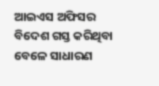ଆଇଏସ ଅଫିସର ବିଦେଶ ଗସ୍ତ କରିଥିବା ବେଳେ ସାଧାରଣ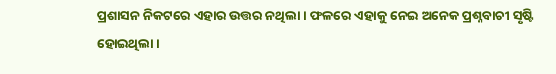ପ୍ରଶାସନ ନିକଟରେ ଏହାର ଉତ୍ତର ନଥିଲା । ଫଳରେ ଏହାକୁ ନେଇ ଅନେକ ପ୍ରଶ୍ନବାଚୀ ସୃଷ୍ଟି ହୋଇଥିଲା ।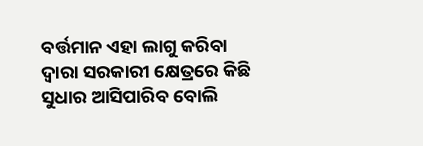ବର୍ତ୍ତମାନ ଏହା ଲାଗୁ କରିବା ଦ୍ବାରା ସରକାରୀ କ୍ଷେତ୍ରରେ କିଛି ସୁଧାର ଆସିପାରିବ ବୋଲି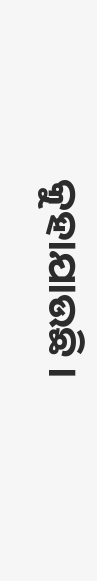କୁହାଯାଉଛି ।